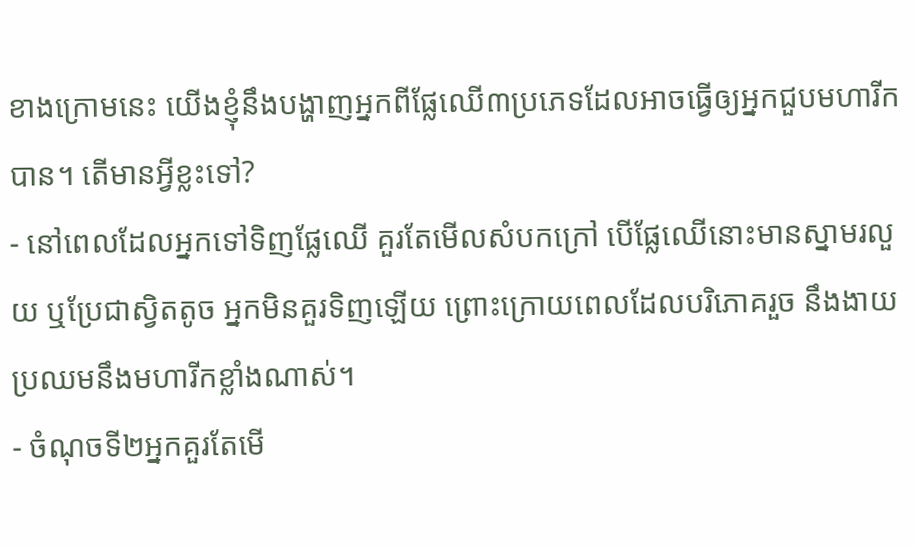ខាងក្រោមនេះ យើងខ្ញុំនឹងបង្ហាញអ្នកពីផ្លែឈើ៣ប្រភេទដែលអាចធ្វើឲ្យអ្នកជួបមហារីកបាន។ តើមានអ្វីខ្លះទៅ?
- នៅពេលដែលអ្នកទៅទិញផ្លែឈើ គួរតែមើលសំបកក្រៅ បើផ្លែឈើនោះមានស្នាមរលួយ ឬប្រែជាស្វិតតូច អ្នកមិនគួរទិញឡើយ ព្រោះក្រោយពេលដែលបរិភោគរួច នឹងងាយប្រឈមនឹងមហារីកខ្លាំងណាស់។
- ចំណុចទី២អ្នកគួរតែមើ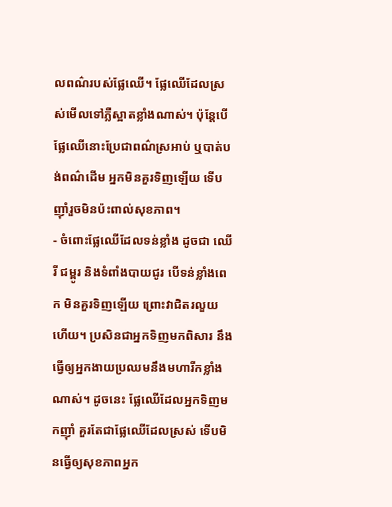លពណ៌របស់ផ្លែឈើ។ ផ្លែឈើដែលស្រស់មើលទៅភ្លឺស្អាតខ្លាំងណាស់។ ប៉ុន្តែបើផ្លែឈើនោះប្រែជាពណ៌ស្រអាប់ ឬបាត់បង់ពណ៌ដើម អ្នកមិនគួរទិញឡើយ ទើបញ៉ាំរួចមិនប៉ះពាល់សុខភាព។
- ចំពោះផ្លែឈើដែលទន់ខ្លាំង ដូចជា ឈើរី ជម្ពូរ និងទំពាំងបាយជូរ បើទន់ខ្លាំងពេក មិនគួរទិញឡើយ ព្រោះវាជិតរលួយហើយ។ ប្រសិនជាអ្នកទិញមកពិសារ នឹងធ្វើឲ្យអ្នកងាយប្រឈមនឹងមហារីកខ្លាំងណាស់។ ដូចនេះ ផ្លែឈើដែលអ្នកទិញមកញ៉ាំ គួរតែជាផ្លែឈើដែលស្រស់ ទើបមិនធ្វើឲ្យសុខភាពអ្នក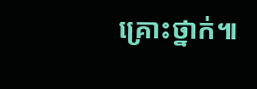គ្រោះថ្នាក់៕